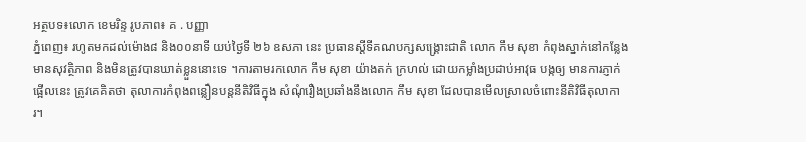អត្ថបទ៖លោក ខេមរិន្ទ រូបភាព៖ គ . បញ្ញា
ភ្នំពេញ៖ រហូតមកដល់ម៉ោង៨ និង០០នាទី យប់ថ្ងៃទី ២៦ ឧសភា នេះ ប្រធានស្តីទីគណបក្សសង្គ្រោះជាតិ លោក កឹម សុខា កំពុងស្នាក់នៅកន្លែងមានសុវត្ថិភាព និងមិនត្រូវបានឃាត់ខ្លួននោះទេ ។ការតាមរកលោក កឹម សុខា យ៉ាងតក់ ក្រហល់ ដោយកម្លាំងប្រដាប់អាវុធ បង្កឲ្យ មានការភ្ញាក់ផ្អើលនេះ ត្រូវគេគិតថា តុលាការកំពុងពន្លឿនបន្តនីតិវិធីក្នុង សំណុំរឿងប្រឆាំងនឹងលោក កឹម សុខា ដែលបានមើលស្រាលចំពោះនីតិវិធីតុលាការ។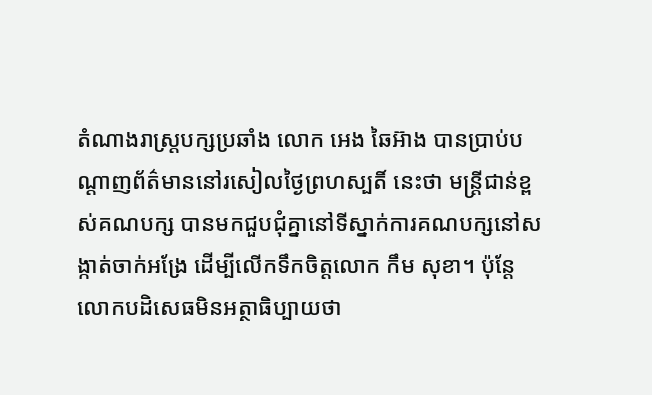តំណាងរាស្ត្របក្សប្រឆាំង លោក អេង ឆៃអ៊ាង បានប្រាប់បណ្តាញព័ត៌មាននៅរសៀលថ្ងៃព្រហស្បតិ៍ នេះថា មន្ត្រីជាន់ខ្ពស់គណបក្ស បានមកជួបជុំគ្នានៅទីស្នាក់ការគណបក្សនៅសង្កាត់ចាក់អង្រែ ដើម្បីលើកទឹកចិត្តលោក កឹម សុខា។ ប៉ុន្តែលោកបដិសេធមិនអត្ថាធិប្បាយថា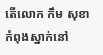តើលោក កឹម សុខា កំពុងស្នាក់នៅ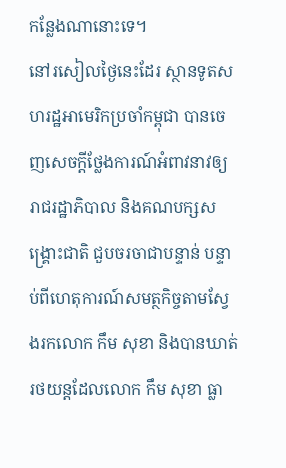កន្លែងណានោះទេ។
នៅរសៀលថ្ងៃនេះដែរ ស្ថានទូតសហរដ្ឋអាមេរិកប្រចាំកម្ពុជា បានចេញសេចក្តីថ្លែងការណ៍អំពាវនាវឲ្យរាជរដ្ឋាភិបាល និងគណបក្សសង្គ្រោះជាតិ ជួបចរចាជាបន្ទាន់ បន្ទាប់ពីហេតុការណ៍សមត្ថកិច្ចតាមស្វែងរកលោក កឹម សុខា និងបានឃាត់រថយន្តដែលលោក កឹម សុខា ធ្លា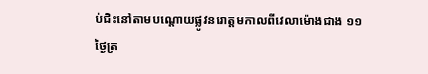ប់ជិះនៅតាមបណ្តោយផ្លូវនរោត្តមកាលពីវេលាម៉ោងជាង ១១ ថ្ងៃត្រ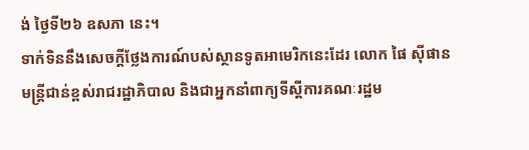ង់ ថ្ងៃទី២៦ ឧសភា នេះ។
ទាក់ទិននឹងសេចក្តីថ្លែងការណ៍បស់ស្ថានទូតអាមេរិកនេះដែរ លោក ផៃ ស៊ីផាន មន្ត្រីជាន់ខ្ពស់រាជរដ្ឋាភិបាល និងជាអ្នកនាំពាក្យទីស្តីការគណៈរដ្ឋម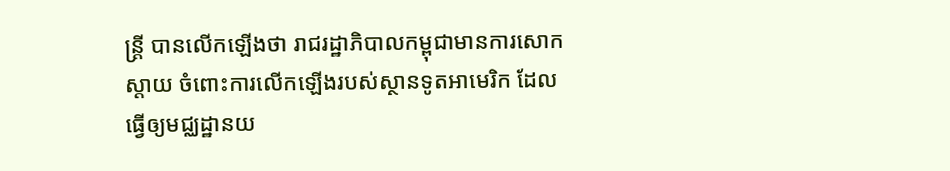ន្ត្រី បានលើកឡើងថា រាជរដ្ឋាភិបាលកម្ពុជាមានការសោកស្តាយ ចំពោះការលើកឡើងរបស់ស្ថានទូតអាមេរិក ដែលធ្វើឲ្យមជ្ឈដ្ឋានយ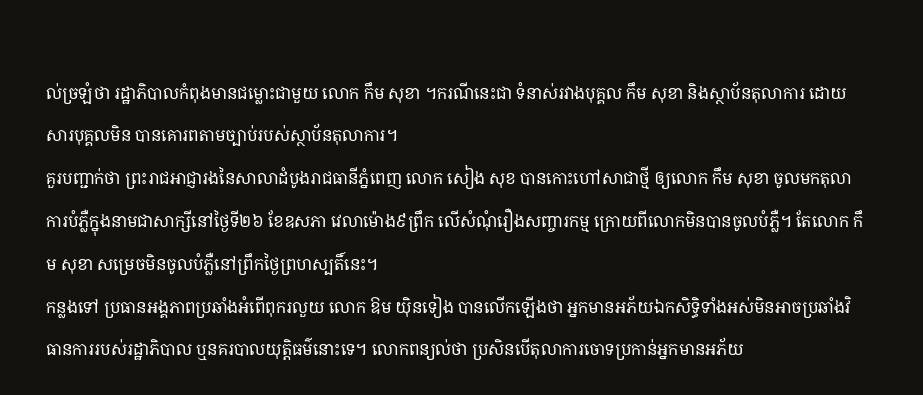ល់ច្រឡំថា រដ្ឋាភិបាលកំពុងមានជម្លោះជាមួយ លោក កឹម សុខា ។ករណីនេះជា ទំនាស់រវាងបុគ្គល កឹម សុខា និងស្ថាប័នតុលាការ ដោយសារបុគ្គលមិន បានគោរពតាមច្បាប់របស់ស្ថាប័នតុលាការ។
គួរបញ្ជាក់ថា ព្រះរាជអាជ្ញារងនៃសាលាដំបូងរាជធានីភ្នំពេញ លោក សៀង សុខ បានកោះហៅសាជាថ្មី ឲ្យលោក កឹម សុខា ចូលមកតុលាការបំភ្លឺក្នុងនាមជាសាក្សីនៅថ្ងៃទី២៦ ខែឧសភា វេលាម៉ោង៩ព្រឹក លើសំណុំរឿងសញ្ចារកម្ម ក្រោយពីលោកមិនបានចូលបំភ្លឺ។ តែលោក កឹម សុខា សម្រេចមិនចូលបំភ្លឺនៅព្រឹកថ្ងៃព្រហស្បតិ៍នេះ។
កន្លងទៅ ប្រធានអង្គភាពប្រឆាំងអំពើពុករលួយ លោក ឱម យ៉ិនទៀង បានលើកឡើងថា អ្នកមានអភ័យឯកសិទ្ធិទាំងអស់មិនអាចប្រឆាំងវិធានការរបស់រដ្ឋាភិបាល ឬនគរបាលយុត្តិធម៌នោះទេ។ លោកពន្យល់ថា ប្រសិនបើតុលាការចោទប្រកាន់អ្នកមានអភ័យ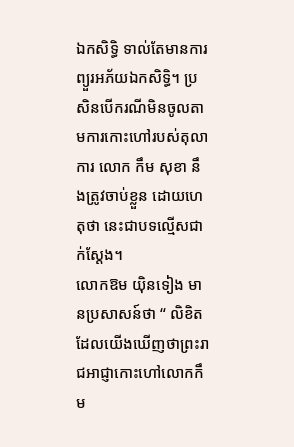ឯកសិទ្ធិ ទាល់តែមានការព្យួរអភ័យឯកសិទ្ធិ។ ប្រសិនបើករណីមិនចូលតាមការកោះហៅរបស់តុលាការ លោក កឹម សុខា នឹងត្រូវចាប់ខ្លួន ដោយហេតុថា នេះជាបទល្មើសជាក់ស្តែង។
លោកឱម យ៉ិនទៀង មានប្រសាសន៍ថា “ លិខិតដែលយើងឃើញថាព្រះរាជអាជ្ញាកោះហៅលោកកឹម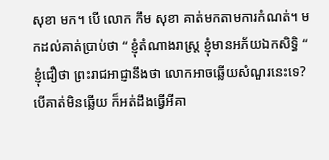សុខា មក។ បើ លោក កឹម សុខា គាត់មកតាមការកំណត់។ មកដល់គាត់ប្រាប់ថា “ ខ្ញុំតំណាងរាស្ត្រ ខ្ញុំមានអភ័យឯកសិទ្ធិ “ ខ្ញុំជឿថា ព្រះរាជអាជ្ញានឹងថា លោកអាចឆ្លើយសំណួរនេះទេ? បើគាត់មិនឆ្លើយ ក៏អត់ដឹងធ្វើអីគា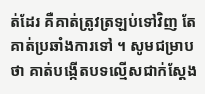ត់ដែរ គឺគាត់ត្រូវត្រឡប់ទៅវិញ តែគាត់ប្រឆាំងការទៅ ។ សូមជម្រាបថា គាត់បង្កើតបទល្មើសជាក់ស្តែង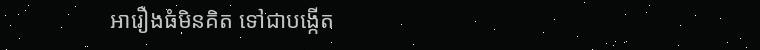អារឿងធំមិនគិត ទៅជាបង្កើត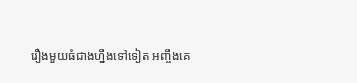រឿងមួយធំជាងហ្នឹងទៅទៀត អញ្ចឹងគេ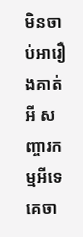មិនចាប់អារឿងគាត់អី សញ្ចារកម្មអីទេ គេចា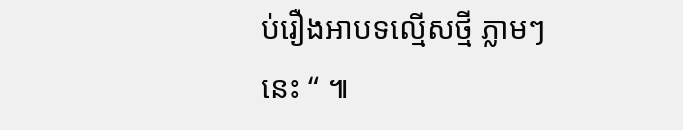ប់រឿងអាបទល្មើសថ្មី ភ្លាមៗនេះ “ ៕